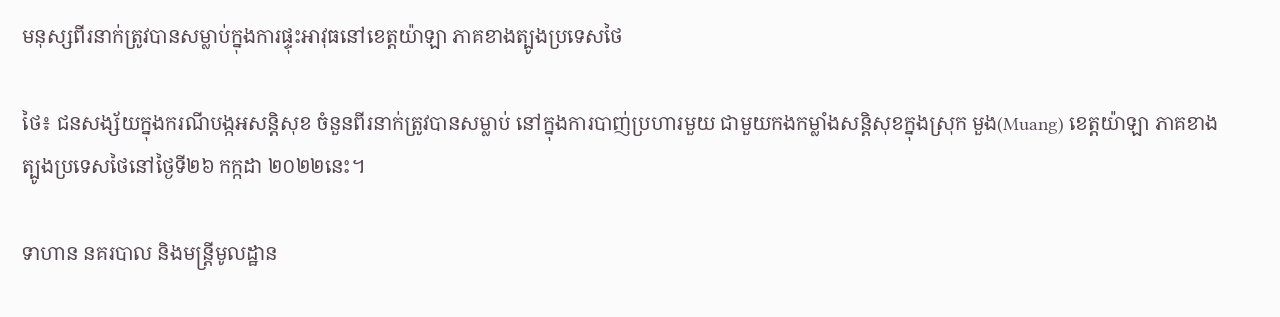មនុស្សពីរនាក់ត្រូវបានសម្លាប់ក្នុងការផ្ទុះអាវុធនៅខេត្តយ៉ាឡា ភាគខាងត្បូងប្រទេសថៃ

ថៃ៖ ជនសង្ស័យក្នុងករណីបង្កអសន្តិសុខ ចំនួនពីរនាក់ត្រូវបានសម្លាប់ នៅក្នុងការបាញ់ប្រហារមួយ ជាមួយកងកម្លាំងសន្តិសុខក្នុងស្រុក មួង(Muang) ខេត្តយ៉ាឡា ភាគខាងត្បូងប្រទេសថៃនៅថ្ងៃទី២៦ កក្កដា ២០២២នេះ។

ទាហាន នគរបាល និងមន្ត្រីមូលដ្ឋាន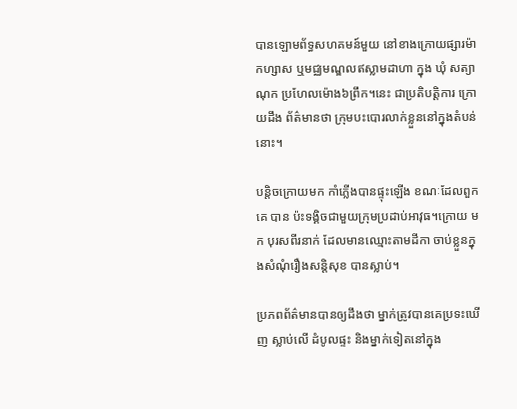បានឡោមព័ទ្ធសហគមន៍មួយ នៅខាងក្រោយផ្សារម៉ាកហ្សាស ឬមជ្ឈមណ្ឌលឥស្លាមដាហា ក្នុង ឃុំ សត្យាណុក ប្រហែលម៉ោង៦ព្រឹក។នេះ ជាប្រតិបត្តិការ ក្រោយដឹង ព័ត៌មានថា ក្រុមបះបោរលាក់ខ្លួននៅក្នុងតំបន់នោះ។

បន្តិចក្រោយមក កាំភ្លើងបានផ្ទុះឡើង ខណៈដែលពួកគេ បាន ប៉ះទង្គិចជាមួយក្រុមប្រដាប់អាវុធ។ក្រោយ មក បុរសពីរនាក់ ដែលមានឈ្មោះតាមដីកា ចាប់ខ្លួនក្នុងសំណុំរឿងសន្តិសុខ បានស្លាប់។

ប្រភពព័ត៌មានបានឲ្យដឹងថា ម្នាក់ត្រូវបានគេប្រទះឃើញ ស្លាប់លើ ដំបូលផ្ទះ និងម្នាក់ទៀតនៅក្នុង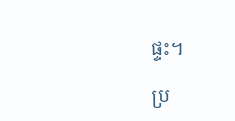ផ្ទះ។

ប្រ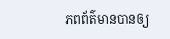ភពព័ត៌មានបានឲ្យ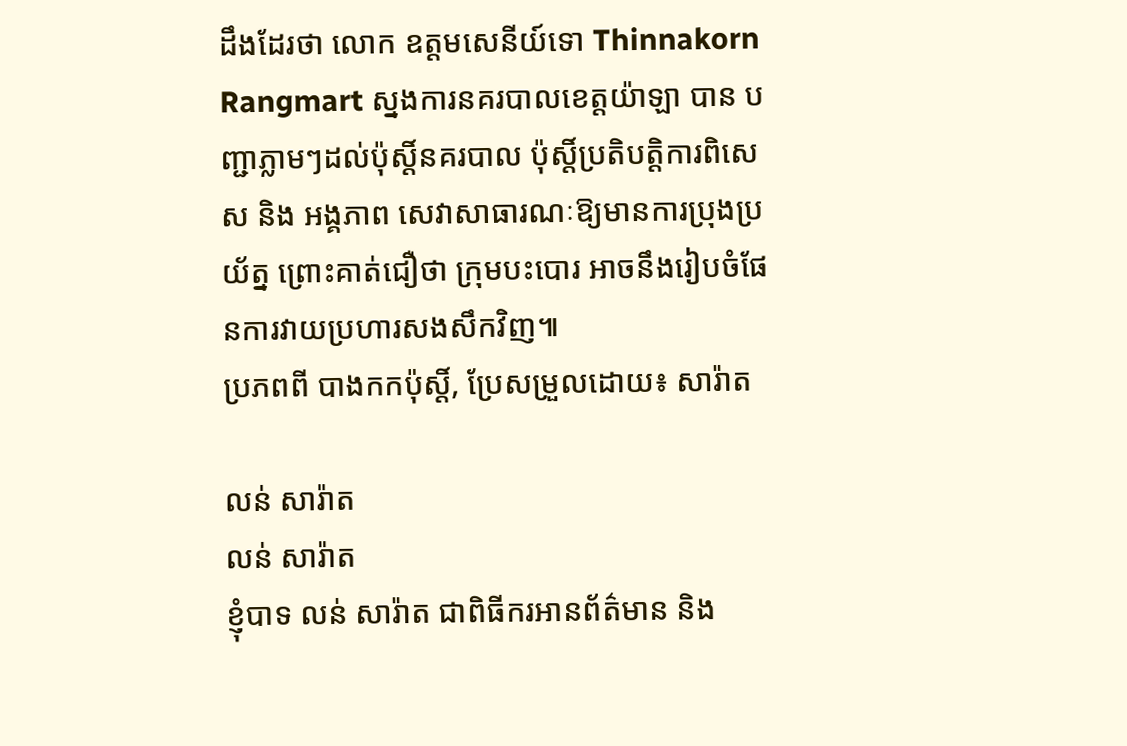ដឹងដែរថា លោក ឧត្តមសេនីយ៍ទោ Thinnakorn Rangmart ស្នងការនគរបាលខេត្តយ៉ាឡា បាន បញ្ជាភ្លាមៗដល់ប៉ុស្តិ៍នគរបាល ប៉ុស្តិ៍ប្រតិបត្តិការពិសេស និង អង្គភាព សេវាសាធារណៈឱ្យមានការប្រុងប្រយ័ត្ន ព្រោះគាត់ជឿថា ក្រុមបះបោរ អាចនឹងរៀបចំផែនការវាយប្រហារសងសឹកវិញ៕
ប្រភពពី បាងកកប៉ុស្តិ៍, ប្រែសម្រួលដោយ៖ សារ៉ាត

លន់ សារ៉ាត
លន់ សារ៉ាត
ខ្ញុំបាទ លន់ សារ៉ាត ជាពិធីករអានព័ត៌មាន និង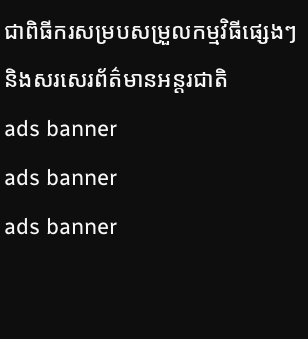ជាពិធីករសម្របសម្រួលកម្មវិធីផ្សេងៗ និងសរសេរព័ត៌មានអន្តរជាតិ
ads banner
ads banner
ads banner